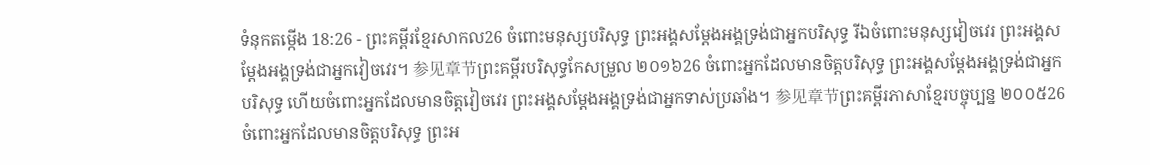ទំនុកតម្កើង 18:26 - ព្រះគម្ពីរខ្មែរសាកល26 ចំពោះមនុស្សបរិសុទ្ធ ព្រះអង្គសម្ដែងអង្គទ្រង់ជាអ្នកបរិសុទ្ធ រីឯចំពោះមនុស្សវៀចវេរ ព្រះអង្គសម្ដែងអង្គទ្រង់ជាអ្នកវៀចវេរ។ 参见章节ព្រះគម្ពីរបរិសុទ្ធកែសម្រួល ២០១៦26 ចំពោះអ្នកដែលមានចិត្តបរិសុទ្ធ ព្រះអង្គសម្ដែងអង្គទ្រង់ជាអ្នកបរិសុទ្ធ ហើយចំពោះអ្នកដែលមានចិត្តវៀចវេរ ព្រះអង្គសម្ដែងអង្គទ្រង់ជាអ្នកទាស់ប្រឆាំង។ 参见章节ព្រះគម្ពីរភាសាខ្មែរបច្ចុប្បន្ន ២០០៥26 ចំពោះអ្នកដែលមានចិត្តបរិសុទ្ធ ព្រះអ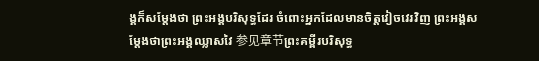ង្គក៏សម្តែងថា ព្រះអង្គបរិសុទ្ធដែរ ចំពោះអ្នកដែលមានចិត្តវៀចវេរវិញ ព្រះអង្គសម្តែងថាព្រះអង្គឈ្លាសវៃ 参见章节ព្រះគម្ពីរបរិសុទ្ធ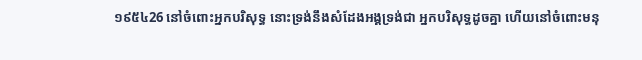១៩៥៤26 នៅចំពោះអ្នកបរិសុទ្ធ នោះទ្រង់នឹងសំដែងអង្គទ្រង់ជា អ្នកបរិសុទ្ធដូចគ្នា ហើយនៅចំពោះមនុ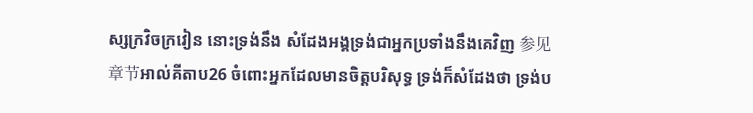ស្សក្រវិចក្រវៀន នោះទ្រង់នឹង សំដែងអង្គទ្រង់ជាអ្នកប្រទាំងនឹងគេវិញ 参见章节អាល់គីតាប26 ចំពោះអ្នកដែលមានចិត្តបរិសុទ្ធ ទ្រង់ក៏សំដែងថា ទ្រង់ប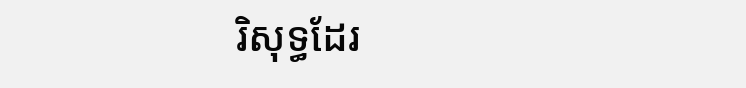រិសុទ្ធដែរ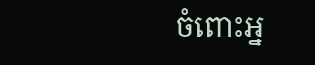ចំពោះអ្ន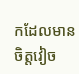កដែលមានចិត្តវៀច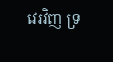វេរវិញ ទ្រ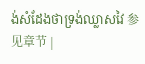ង់សំដែងថាទ្រង់ឈ្លាសវៃ 参见章节 |